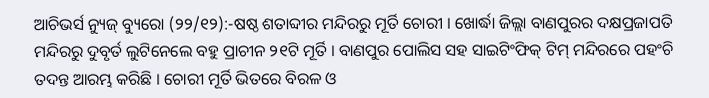ଆଚିଭର୍ସ ନ୍ୟୁଜ୍ ବ୍ୟୁରୋ (୨୨/୧୨):-ଷଷ୍ଠ ଶତାବ୍ଦୀର ମନ୍ଦିରରୁ ମୂର୍ତି ଚୋରୀ । ଖୋର୍ଦ୍ଧା ଜିଲ୍ଲା ବାଣପୁରର ଦକ୍ଷପ୍ରଜାପତି ମନ୍ଦିରରୁ ଦୁବୃର୍ତ ଲୁଟିନେଲେ ବହୁ ପ୍ରାଚୀନ ୨୧ଟି ମୂର୍ତି । ବାଣପୁର ପୋଲିସ ସହ ସାଇଟିଂଫିକ୍ ଟିମ୍ ମନ୍ଦିରରେ ପହଂଚି ତଦନ୍ତ ଆରମ୍ଭ କରିଛି । ଚୋରୀ ମୂର୍ତି ଭିତରେ ବିରଳ ଓ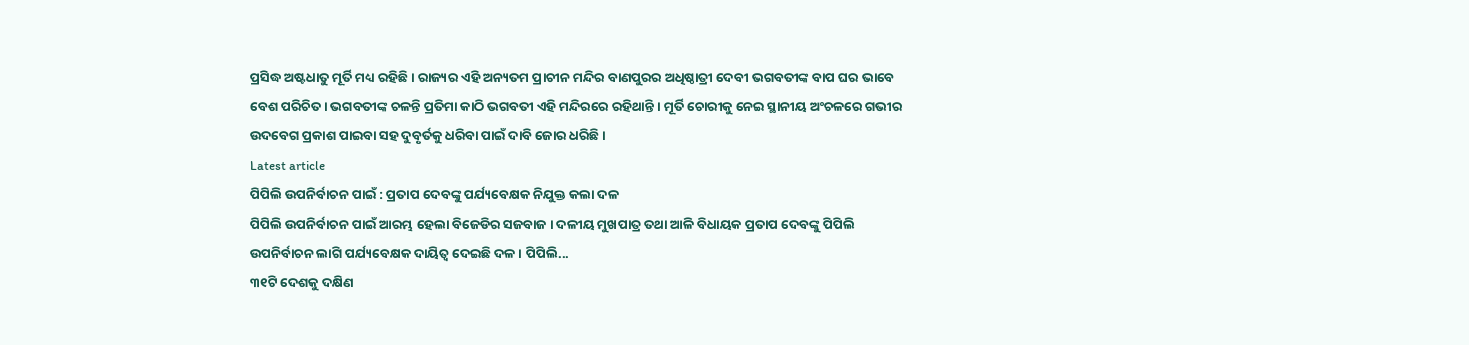ପ୍ରସିଦ୍ଧ ଅଷ୍ଟଧାତୁ ମୂର୍ତି ମଧ୍ୟ ରହିଛି । ରାଜ୍ୟର ଏହି ଅନ୍ୟତମ ପ୍ରାଚୀନ ମନ୍ଦିର ବାଣପୁରର ଅଧିଷ୍ଠାତ୍ରୀ ଦେବୀ ଭଗବତୀଙ୍କ ବାପ ଘର ଭାବେ ବେଶ ପରିଚିତ । ଭଗବତୀଙ୍କ ଚଳନ୍ତି ପ୍ରତିମା କାଠି ଭଗବତୀ ଏହି ମନ୍ଦିରରେ ରହିଥାନ୍ତି । ମୂର୍ତି ଚୋରୀକୁ ନେଇ ସ୍ଥାନୀୟ ଅଂଚଳରେ ଗଭୀର ଉଦବେଗ ପ୍ରକାଶ ପାଇବା ସହ ଦୁବୃର୍ତକୁ ଧରିବା ପାଇଁ ଦାବି ଜୋର ଧରିଛି ।
Latest article
ପିପିଲି ଉପନିର୍ବାଚନ ପାଇଁ : ପ୍ରତାପ ଦେବଙ୍କୁ ପର୍ଯ୍ୟବେକ୍ଷକ ନିଯୁକ୍ତ କଲା ଦଳ
ପିପିଲି ଉପନିର୍ବାଚନ ପାଇଁ ଆରମ୍ଭ ହେଲା ବିଜେଡିର ସଜବାଜ । ଦଳୀୟ ମୁଖପାତ୍ର ତଥା ଆଳି ବିଧାୟକ ପ୍ରତାପ ଦେବଙ୍କୁ ପିପିଲି ଉପନିର୍ବାଚନ ଲାଗି ପର୍ଯ୍ୟବେକ୍ଷକ ଦାୟିତ୍ୱ ଦେଇଛି ଦଳ । ପିପିଲି...
୩୧ଟି ଦେଶକୁ ଦକ୍ଷିଣ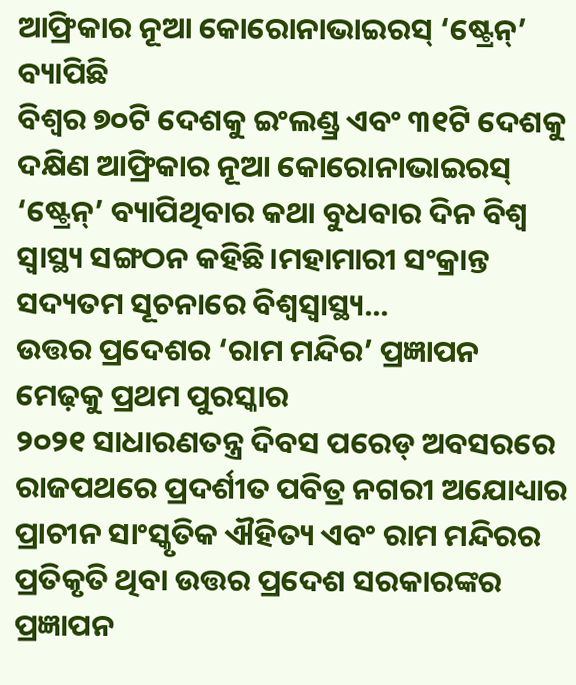ଆଫ୍ରିକାର ନୂଆ କୋରୋନାଭାଇରସ୍ ‘ଷ୍ଟ୍ରେନ୍’ ବ୍ୟାପିଛି
ବିଶ୍ୱର ୭୦ଟି ଦେଶକୁ ଇଂଲଣ୍ଡ୍ର ଏବଂ ୩୧ଟି ଦେଶକୁ ଦକ୍ଷିଣ ଆଫ୍ରିକାର ନୂଆ କୋରୋନାଭାଇରସ୍ ‘ଷ୍ଟ୍ରେନ୍’ ବ୍ୟାପିଥିବାର କଥା ବୁଧବାର ଦିନ ବିଶ୍ୱ ସ୍ୱାସ୍ଥ୍ୟ ସଙ୍ଗଠନ କହିଛି।ମହାମାରୀ ସଂକ୍ରାନ୍ତ ସଦ୍ୟତମ ସୂଚନାରେ ବିଶ୍ୱସ୍ୱାସ୍ଥ୍ୟ...
ଉତ୍ତର ପ୍ରଦେଶର ‘ରାମ ମନ୍ଦିର’ ପ୍ରଜ୍ଞାପନ ମେଢ଼କୁ ପ୍ରଥମ ପୁରସ୍କାର
୨୦୨୧ ସାଧାରଣତନ୍ତ୍ର ଦିବସ ପରେଡ୍ ଅବସରରେ ରାଜପଥରେ ପ୍ରଦର୍ଶୀତ ପବିତ୍ର ନଗରୀ ଅଯୋଧ୍ୟାର ପ୍ରାଚୀନ ସାଂସ୍କୃତିକ ଐହିତ୍ୟ ଏବଂ ରାମ ମନ୍ଦିରର ପ୍ରତିକୃତି ଥିବା ଉତ୍ତର ପ୍ରଦେଶ ସରକାରଙ୍କର ପ୍ରଜ୍ଞାପନ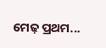ମେଢ଼ ପ୍ରଥମ...